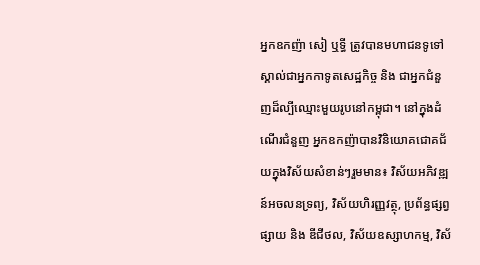អ្នកឧកញ៉ា សៀ ឬទ្ធី ត្រូវបានមហាជនទូទៅស្គាល់ជាអ្នកកាទូតសេដ្ឋកិច្ច និង ជាអ្នកជំនួញដ៏ល្បីឈ្មោះមួយរូបនៅកម្ពុជា។ នៅក្នុងដំណើរជំនួញ អ្នកឧកញ៉ាបានវិនិយោគជោគជ័យក្នុងវិស័យសំខាន់ៗរួមមាន៖ វិស័យអភិវឌ្ឍន៍អចលនទ្រព្យ, វិស័យហិរញ្ញវត្ថុ, ប្រព័ន្ធផ្សព្វផ្សាយ និង ឌីជីថល, វិស័យឧស្សាហកម្ម, វិស័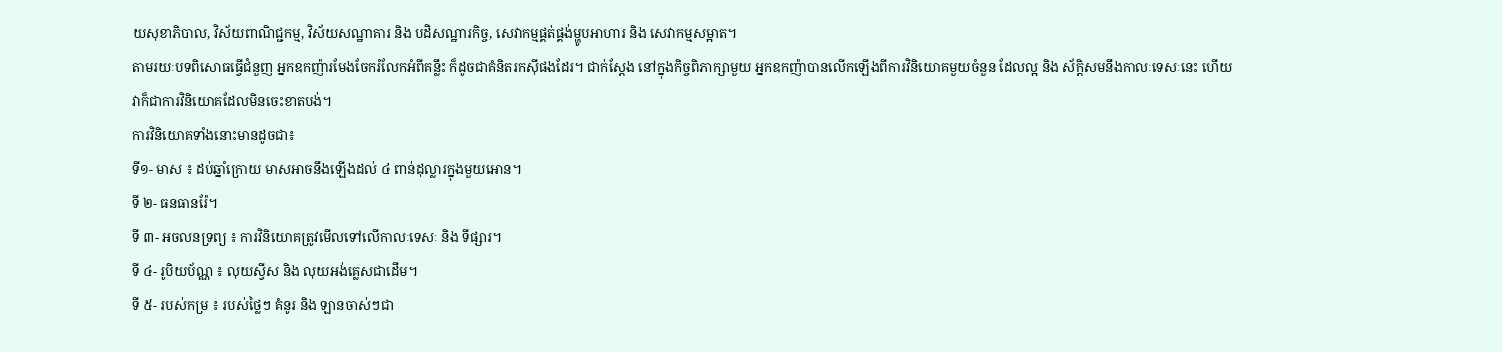យសុខាភិបាល, វិស័យពាណិជ្ជកម្ម, វិស័យសណ្ឋាគារ និង បដិសណ្ឋារកិច្ច, សេវាកម្មផ្គត់ផ្គង់ម្ហូបអាហារ និង សេវាកម្មសម្អាត។
តាមរយៈបទពិសោធធ្វើជំនួញ អ្នកឧកញ៉ារមែងចែករំលែកអំពីគន្លឹះ ក៏ដូចជាគំនិតរកស៊ីផងដែរ។ ជាក់ស្តែង នៅក្នុងកិច្ចពិភាក្សាមួយ អ្នកឧកញ៉ាបានលើកឡើងពីការវិនិយោគមួយចំនួន ដែលល្អ និង ស័ក្តិសមនឹងកាលៈទេសៈនេះ ហើយវាក៏ជាការវិនិយោគដែលមិនចេះខាតបង់។
ការវិនិយោគទាំងនោះមានដូចជា៖
ទី១- មាស ៖ ដប់ឆ្នាំក្រោយ មាសអាចនឹងឡើងដល់ ៤ ពាន់ដុល្លារក្នុងមួយអោន។
ទី ២- ធនធានរ៉ែ។
ទី ៣- អចលនទ្រព្យ ៖ ការវិនិយោគត្រូវមើលទៅលើកាលៈទេសៈ និង ទីផ្សារ។
ទី ៤- រូបិយប័ណ្ណ ៖ លុយស្វីស និង លុយអង់គ្លេសជាដើម។
ទី ៥- របស់កម្រ ៖ របស់ថ្លៃៗ គំនូរ និង ឡានចាស់ៗជា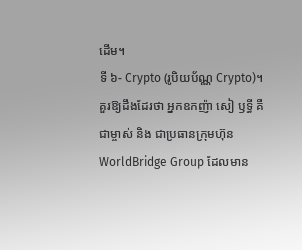ដើម។
ទី ៦- Crypto (រូបិយប័ណ្ណ Crypto)។
គួរឱ្យដឹងដែរថា អ្នកឧកញ៉ា សៀ ឫទ្ធី គឺជាម្ចាស់ និង ជាប្រធានក្រុមហ៊ុន WorldBridge Group ដែលមាន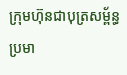ក្រុមហ៊ុនជាបុត្រសម្ព័ន្ធប្រមា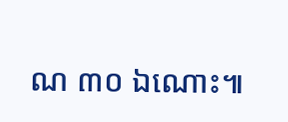ណ ៣០ ឯណោះ៕